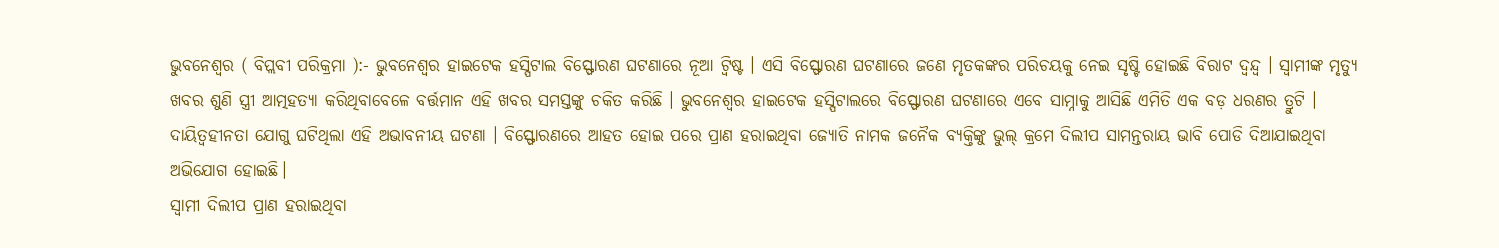ଭୁବନେଶ୍ୱର ( ବିପ୍ଲବୀ ପରିକ୍ରମା ):- ଭୁବନେଶ୍ୱର ହାଇଟେକ ହସ୍ପିଟାଲ ବିସ୍ଫୋରଣ ଘଟଣାରେ ନୂଆ ଟ୍ଵିଷ୍ଟ । ଏସି ବିସ୍ଫୋରଣ ଘଟଣାରେ ଜଣେ ମୃତକଙ୍କର ପରିଚୟକୁ ନେଇ ସୃଷ୍ଟି ହୋଇଛି ବିରାଟ ଦ୍ବନ୍ଦ୍ବ । ସ୍ୱାମୀଙ୍କ ମୃତ୍ୟୁ ଖବର ଶୁଣି ସ୍ତ୍ରୀ ଆତ୍ମହତ୍ୟା କରିଥିବାବେଳେ ବର୍ତ୍ତମାନ ଏହି ଖବର ସମସ୍ତଙ୍କୁ ଚକିତ କରିଛି । ଭୁବନେଶ୍ବର ହାଇଟେକ ହସ୍ପିଟାଲରେ ବିସ୍ଫୋରଣ ଘଟଣାରେ ଏବେ ସାମ୍ନାକୁ ଆସିଛି ଏମିତି ଏକ ବଡ଼ ଧରଣର ତ୍ରୁଟି । ଦାୟିତ୍ବହୀନତା ଯୋଗୁ ଘଟିଥିଲା ଏହି ଅଭାବନୀୟ ଘଟଣା । ବିସ୍ଫୋରଣରେ ଆହତ ହୋଇ ପରେ ପ୍ରାଣ ହରାଇଥିବା ଜ୍ୟୋତି ନାମକ ଜନୈକ ବ୍ୟକ୍ତିଙ୍କୁ ଭୁଲ୍ କ୍ରମେ ଦିଲୀପ ସାମନ୍ତରାୟ ଭାବି ପୋଡି ଦିଆଯାଇଥିବା ଅଭିଯୋଗ ହୋଇଛି।
ସ୍ବାମୀ ଦିଲୀପ ପ୍ରାଣ ହରାଇଥିବା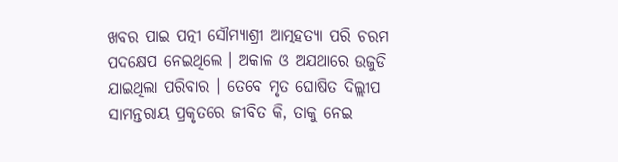ଖବର ପାଇ ପତ୍ନୀ ସୌମ୍ୟାଶ୍ରୀ ଆତ୍ମହତ୍ୟା ପରି ଚରମ ପଦକ୍ଷେପ ନେଇଥିଲେ । ଅକାଳ ଓ ଅଯଥାରେ ଉଜୁଡି ଯାଇଥିଲା ପରିବାର । ତେବେ ମୃତ ଘୋଷିତ ଦିଲ୍ଲୀପ ସାମନ୍ତରାୟ ପ୍ରକୃତରେ ଜୀବିତ କି, ତାକୁ ନେଇ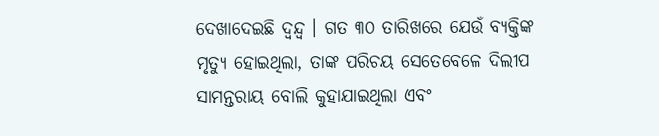ଦେଖାଦେଇଛି ଦ୍ବନ୍ଦ୍ବ । ଗତ ୩୦ ତାରିଖରେ ଯେଉଁ ବ୍ୟକ୍ତିଙ୍କ ମୃତ୍ୟୁ ହୋଇଥିଲା, ତାଙ୍କ ପରିଚୟ ସେତେବେଳେ ଦିଲୀପ ସାମନ୍ତରାୟ ବୋଲି କୁହାଯାଇଥିଲା ଏବଂ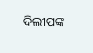ଦିଲୀପଙ୍କ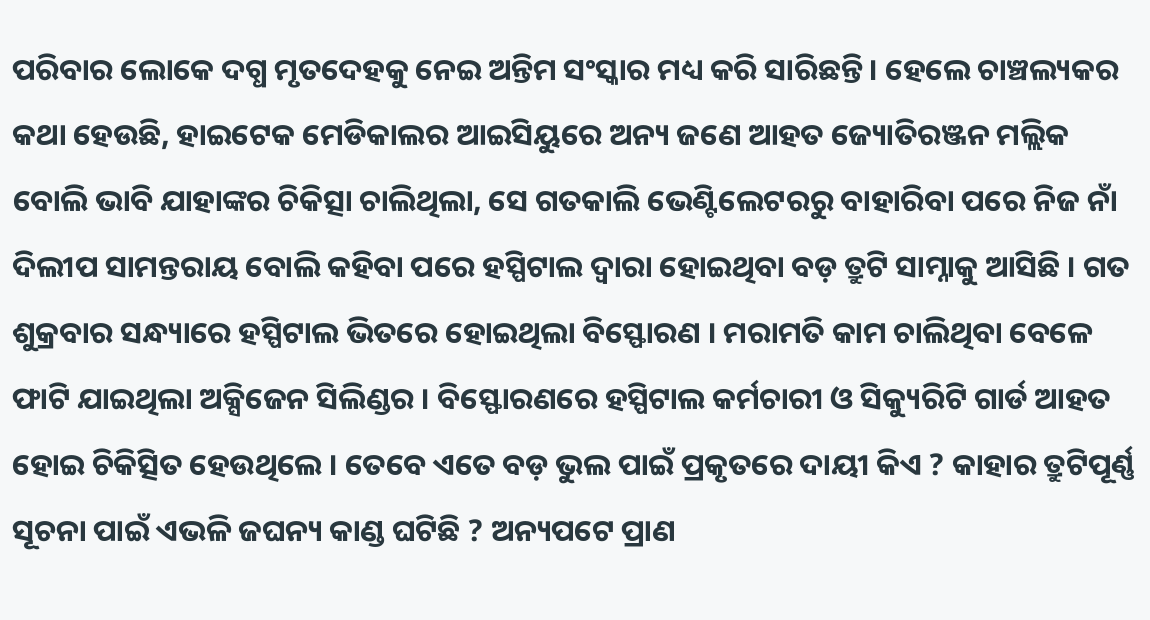ପରିବାର ଲୋକେ ଦଗ୍ଧ ମୃତଦେହକୁ ନେଇ ଅନ୍ତିମ ସଂସ୍କାର ମଧ୍ୟ କରି ସାରିଛନ୍ତି । ହେଲେ ଚାଞ୍ଚଲ୍ୟକର କଥା ହେଉଛି, ହାଇଟେକ ମେଡିକାଲର ଆଇସିୟୁରେ ଅନ୍ୟ ଜଣେ ଆହତ ଜ୍ୟୋତିରଞ୍ଜନ ମଲ୍ଲିକ ବୋଲି ଭାବି ଯାହାଙ୍କର ଚିକିତ୍ସା ଚାଲିଥିଲା, ସେ ଗତକାଲି ଭେଣ୍ଟିଲେଟରରୁ ବାହାରିବା ପରେ ନିଜ ନାଁ ଦିଲୀପ ସାମନ୍ତରାୟ ବୋଲି କହିବା ପରେ ହସ୍ପିଟାଲ ଦ୍ୱାରା ହୋଇଥିବା ବଡ଼ ତ୍ରୁଟି ସାମ୍ନାକୁ ଆସିଛି । ଗତ ଶୁକ୍ରବାର ସନ୍ଧ୍ୟାରେ ହସ୍ପିଟାଲ ଭିତରେ ହୋଇଥିଲା ବିସ୍ଫୋରଣ । ମରାମତି କାମ ଚାଲିଥିବା ବେଳେ ଫାଟି ଯାଇଥିଲା ଅକ୍ସିଜେନ ସିଲିଣ୍ଡର । ବିସ୍ଫୋରଣରେ ହସ୍ପିଟାଲ କର୍ମଚାରୀ ଓ ସିକ୍ୟୁରିଟି ଗାର୍ଡ ଆହତ ହୋଇ ଚିକିତ୍ସିତ ହେଉଥିଲେ । ତେବେ ଏତେ ବଡ଼ ଭୁଲ ପାଇଁ ପ୍ରକୃତରେ ଦାୟୀ କିଏ ? କାହାର ତ୍ରୁଟିପୂର୍ଣ୍ଣ ସୂଚନା ପାଇଁ ଏଭଳି ଜଘନ୍ୟ କାଣ୍ଡ ଘଟିଛି ? ଅନ୍ୟପଟେ ପ୍ରାଣ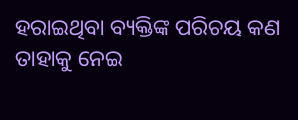ହରାଇଥିବା ବ୍ୟକ୍ତିଙ୍କ ପରିଚୟ କଣ ତାହାକୁ ନେଇ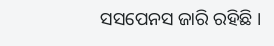ସସପେନସ ଜାରି ରହିଛି ।